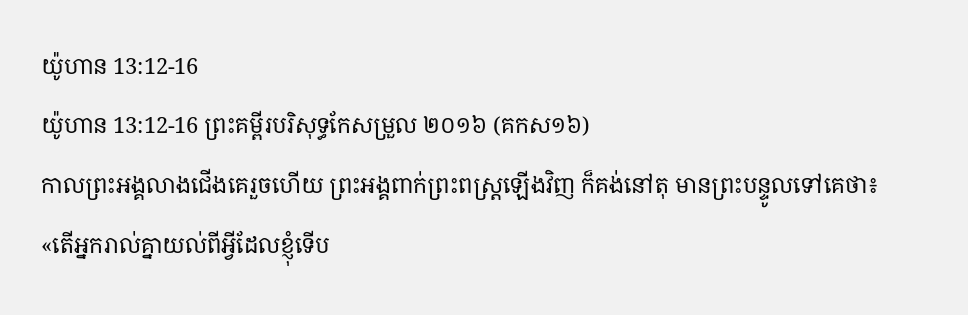យ៉ូហាន 13:12-16
យ៉ូហាន 13:12-16 ព្រះគម្ពីរបរិសុទ្ធកែសម្រួល ២០១៦ (គកស១៦)
កាលព្រះអង្គលាងជើងគេរួចហើយ ព្រះអង្គពាក់ព្រះពស្ត្រឡើងវិញ ក៏គង់នៅតុ មានព្រះបន្ទូលទៅគេថា៖ «តើអ្នករាល់គ្នាយល់ពីអ្វីដែលខ្ញុំទើប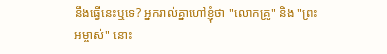នឹងធ្វើនេះឬទេ? អ្នករាល់គ្នាហៅខ្ញុំថា "លោកគ្រូ" និង "ព្រះអម្ចាស់" នោះ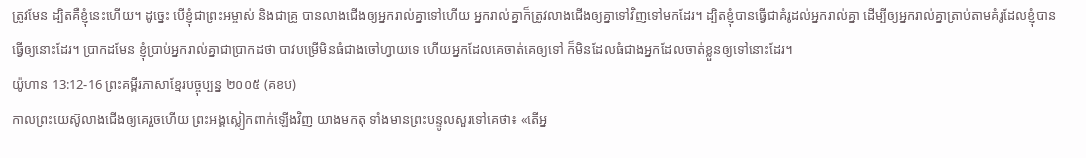ត្រូវមែន ដ្បិតគឺខ្ញុំនេះហើយ។ ដូច្នេះ បើខ្ញុំជាព្រះអម្ចាស់ និងជាគ្រូ បានលាងជើងឲ្យអ្នករាល់គ្នាទៅហើយ អ្នករាល់គ្នាក៏ត្រូវលាងជើងឲ្យគ្នាទៅវិញទៅមកដែរ។ ដ្បិតខ្ញុំបានធ្វើជាគំរូដល់អ្នករាល់គ្នា ដើម្បីឲ្យអ្នករាល់គ្នាត្រាប់តាមគំរូដែលខ្ញុំបានធ្វើឲ្យនោះដែរ។ ប្រាកដមែន ខ្ញុំប្រាប់អ្នករាល់គ្នាជាប្រាកដថា បាវបម្រើមិនធំជាងចៅហ្វាយទេ ហើយអ្នកដែលគេចាត់គេឲ្យទៅ ក៏មិនដែលធំជាងអ្នកដែលចាត់ខ្លួនឲ្យទៅនោះដែរ។
យ៉ូហាន 13:12-16 ព្រះគម្ពីរភាសាខ្មែរបច្ចុប្បន្ន ២០០៥ (គខប)
កាលព្រះយេស៊ូលាងជើងឲ្យគេរួចហើយ ព្រះអង្គស្លៀកពាក់ឡើងវិញ យាងមកតុ ទាំងមានព្រះបន្ទូលសួរទៅគេថា៖ «តើអ្ន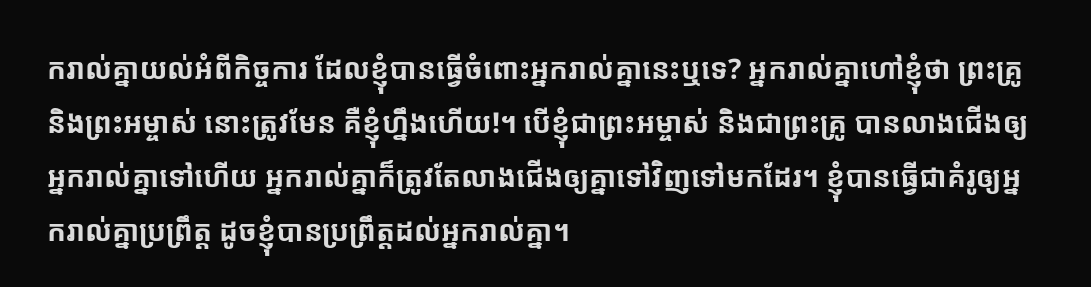ករាល់គ្នាយល់អំពីកិច្ចការ ដែលខ្ញុំបានធ្វើចំពោះអ្នករាល់គ្នានេះឬទេ? អ្នករាល់គ្នាហៅខ្ញុំថា ព្រះគ្រូ និងព្រះអម្ចាស់ នោះត្រូវមែន គឺខ្ញុំហ្នឹងហើយ!។ បើខ្ញុំជាព្រះអម្ចាស់ និងជាព្រះគ្រូ បានលាងជើងឲ្យអ្នករាល់គ្នាទៅហើយ អ្នករាល់គ្នាក៏ត្រូវតែលាងជើងឲ្យគ្នាទៅវិញទៅមកដែរ។ ខ្ញុំបានធ្វើជាគំរូឲ្យអ្នករាល់គ្នាប្រព្រឹត្ត ដូចខ្ញុំបានប្រព្រឹត្តដល់អ្នករាល់គ្នា។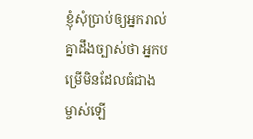ខ្ញុំសុំប្រាប់ឲ្យអ្នករាល់គ្នាដឹងច្បាស់ថា អ្នកបម្រើមិនដែលធំជាងម្ចាស់ឡើ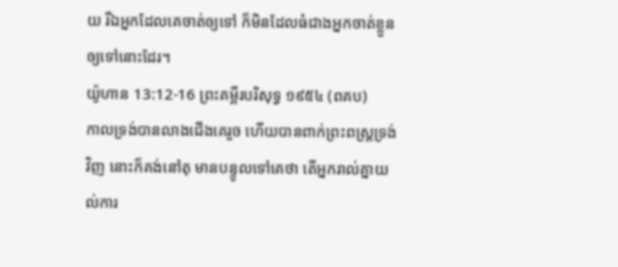យ រីឯអ្នកដែលគេចាត់ឲ្យទៅ ក៏មិនដែលធំជាងអ្នកចាត់ខ្លួនឲ្យទៅនោះដែរ។
យ៉ូហាន 13:12-16 ព្រះគម្ពីរបរិសុទ្ធ ១៩៥៤ (ពគប)
កាលទ្រង់បានលាងជើងគេរួច ហើយបានពាក់ព្រះពស្ត្រទ្រង់វិញ នោះក៏គង់នៅតុ មានបន្ទូលទៅគេថា តើអ្នករាល់គ្នាយល់ការ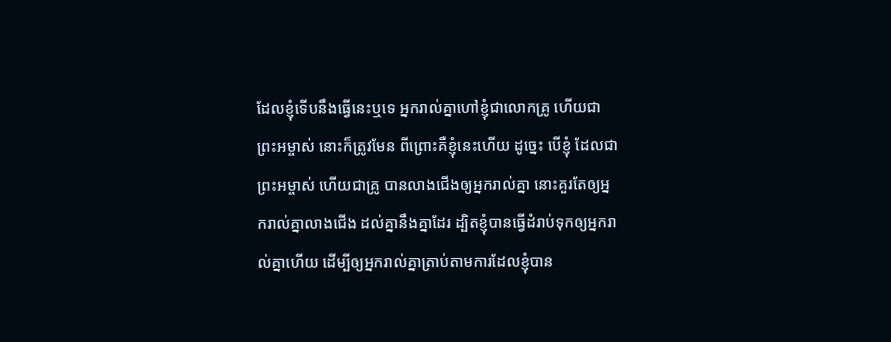ដែលខ្ញុំទើបនឹងធ្វើនេះឬទេ អ្នករាល់គ្នាហៅខ្ញុំជាលោកគ្រូ ហើយជាព្រះអម្ចាស់ នោះក៏ត្រូវមែន ពីព្រោះគឺខ្ញុំនេះហើយ ដូច្នេះ បើខ្ញុំ ដែលជាព្រះអម្ចាស់ ហើយជាគ្រូ បានលាងជើងឲ្យអ្នករាល់គ្នា នោះគួរតែឲ្យអ្នករាល់គ្នាលាងជើង ដល់គ្នានឹងគ្នាដែរ ដ្បិតខ្ញុំបានធ្វើដំរាប់ទុកឲ្យអ្នករាល់គ្នាហើយ ដើម្បីឲ្យអ្នករាល់គ្នាត្រាប់តាមការដែលខ្ញុំបាន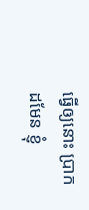ធ្វើឲ្យនោះ ប្រាកដមែន ខ្ញុំ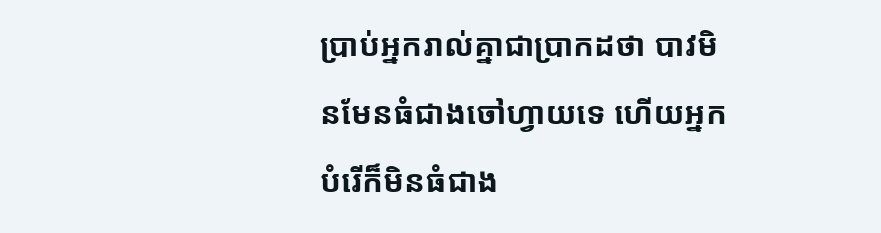ប្រាប់អ្នករាល់គ្នាជាប្រាកដថា បាវមិនមែនធំជាងចៅហ្វាយទេ ហើយអ្នកបំរើក៏មិនធំជាង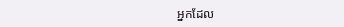អ្នកដែល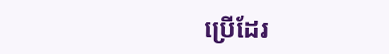ប្រើដែរ